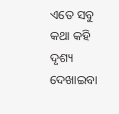ଏତେ ସବୁ କଥା କହି ଦୃଶ୍ୟ ଦେଖାଇବା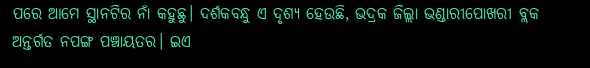ପରେ ଆମେ ସ୍ଥାନଟିର ନାଁ କହୁଛୁ। ଦର୍ଶକବନ୍ଧୁ ଏ ଦୃଶ୍ୟ ହେଉଛି, ଭଦ୍ରକ ଜିଲ୍ଲା ଭଣ୍ଡାରୀପୋଖରୀ ବ୍ଲକ ଅନ୍ତର୍ଗତ ନପଙ୍ଗ ପଞ୍ଚାୟତର। ଇଏ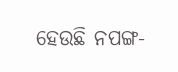ହେଉଛି ନପଙ୍ଗ-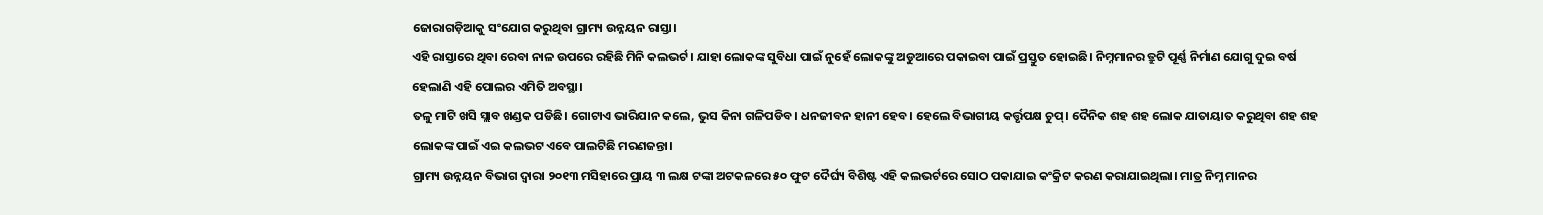ଜୋରାଗଡ଼ିଆକୁ ସଂଯୋଗ କରୁଥିବା ଗ୍ରାମ୍ୟ ଉନ୍ନୟନ ରାସ୍ତା।
ଏହି ରାସ୍ତାରେ ଥିବା ରେବା ନାଳ ଉପରେ ରହିଛି ମିନି କଲଭର୍ଟ। ଯାହା ଲୋକଙ୍କ ସୁବିଧା ପାଇଁ ନୁହେଁ ଲୋକଙ୍କୁ ଅଡୁଆରେ ପକାଇବା ପାଇଁ ପ୍ରସ୍ତୁତ ହୋଇଛି। ନିମ୍ନମାନର ତ୍ରୁଟି ପୂର୍ଣ୍ଣ ନିର୍ମାଣ ଯୋଗୁ ଦୁଇ ବର୍ଷ ହେଲାଣି ଏହି ପୋଲର ଏମିତି ଅବସ୍ଥା।
ତଳୁ ମାଟି ଖସି ସ୍ଲାବ ଖଣ୍ଡକ ପଡିଛି। ଗୋଟାଏ ଭାରିଯାନ କଲେ, ଭୁସ କିନା ଗଳିପଡିବ। ଧନଜୀବନ ହାନୀ ହେବ। ହେଲେ ବିଭାଗୀୟ କର୍ତ୍ତୃପକ୍ଷ ଚୁପ୍। ଦୈନିକ ଶହ ଶହ ଲୋକ ଯାତାୟାତ କରୁଥିବା ଶହ ଶହ ଲୋକଙ୍କ ପାଇଁ ଏଇ କଲଭଟ ଏବେ ପାଲଟିଛି ମରଣଜନ୍ତା।
ଗ୍ରାମ୍ୟ ଉନ୍ନୟନ ବିଭାଗ ଦ୍ଵାରା ୨୦୧୩ ମସିହାରେ ପ୍ରାୟ ୩ ଲକ୍ଷ ଟଙ୍କା ଅଟକଳରେ ୫୦ ଫୁଟ ଦୈର୍ଘ୍ୟ ବିଶିଷ୍ଟ ଏହି କଲଭର୍ଟରେ ସୋଠ ପକାଯାଇ କଂକ୍ରିଟ କରଣ କରାଯାଇଥିଲା। ମାତ୍ର ନିମ୍ନ ମାନର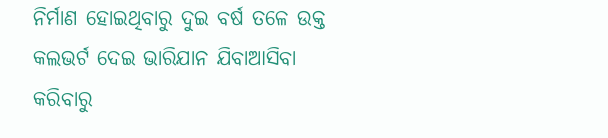ନିର୍ମାଣ ହୋଇଥିବାରୁ ଦୁଇ ବର୍ଷ ତଳେ ଉକ୍ତ କଲଭର୍ଟ ଦେଇ ଭାରିଯାନ ଯିବାଆସିବା କରିବାରୁ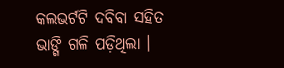କଲଭର୍ଟଟି ଦବିବା ସହିତ ଭାଙ୍ଗି ଗଳି ପଡ଼ିଥିଲା ।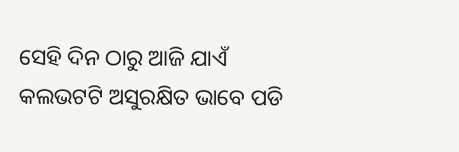ସେହି ଦିନ ଠାରୁ ଆଜି ଯାଏଁ କଲଭଟଟି ଅସୁରକ୍ଷିତ ଭାବେ ପଡି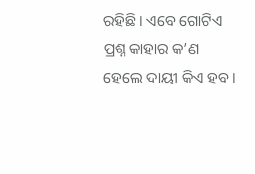ରହିଛି। ଏବେ ଗୋଟିଏ ପ୍ରଶ୍ନ କାହାର କ’ଣ ହେଲେ ଦାୟୀ କିଏ ହବ।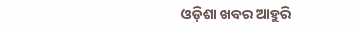ଓଡ଼ିଶା ଖବର ଆହୁରି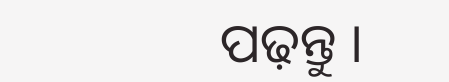ପଢ଼ନ୍ତୁ ।